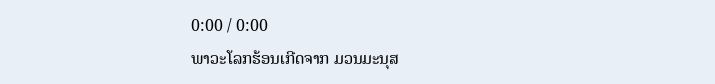0:00 / 0:00
ພາວະໂລກຮ້ອນເກີດຈາກ ມວນມະນຸສ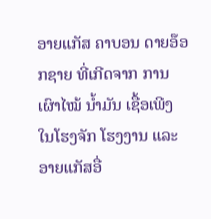ອາຍແກັສ ຄາບອນ ດາຍອ໊ອກຊາຍ ທີ່ເກີດຈາກ ການເຜົາໄໝ້ ນໍ້າມັນ ເຊື້ອເພີງ ໃນໂຮງຈັກ ໂຮງງານ ແລະ ອາຍແກັສອື່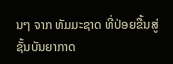ນໆ ຈາກ ທັມມະຊາດ ທີ່ປ່ອຍຂື້ນສູ່ ຊັ້ນບັນຍາກາດ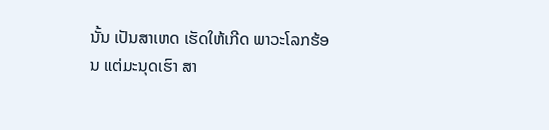ນັ້ນ ເປັນສາເຫດ ເຮັດໃຫ້ເກີດ ພາວະໂລກຮ້ອນ ແຕ່ມະນຸດເຮົາ ສາ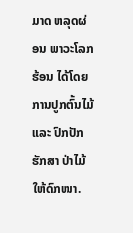ມາດ ຫລຸດຜ່ອນ ພາວະໂລກຮ້ອນ ໄດ້ໂດຍ ການປູກຕົ້ນໄມ້ ແລະ ປົກປັກຮັກສາ ປ່າໄມ້ ໃຫ້ດົກໜາ.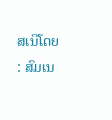ສເນີໂດຍ : ສົມເນ